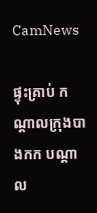CamNews

ផ្ទុះគ្រាប់ កណ្តាលក្រុងបាងកក បណ្តាល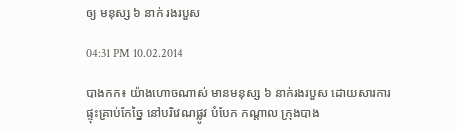ឲ្យ មនុស្ស ៦ នាក់ រងរបួស

04:31 PM 10.02.2014

បាងកក៖ យ៉ាងហោចណាស់ មានមនុស្ស ៦ នាក់រងរបួស ដោយសារការផ្ទុះគ្រាប់កែច្នៃ នៅបរិវេណផ្លូវ បំបែក កណ្តាល ក្រុងបាង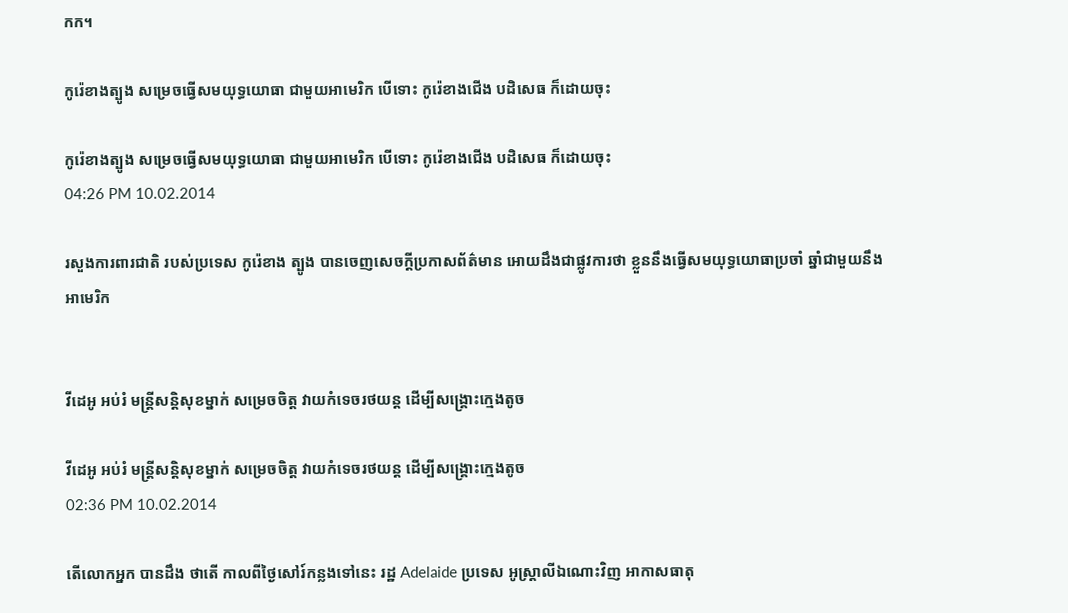កក។

កូរ៉េខាងត្បូង សម្រេចធ្វើសមយុទ្ធយោធា ជាមួយអាមេរិក បើទោះ កូរ៉េខាងជើង បដិសេធ ក៏ដោយចុះ

កូរ៉េខាងត្បូង សម្រេចធ្វើសមយុទ្ធយោធា ជាមួយអាមេរិក បើទោះ កូរ៉េខាងជើង បដិសេធ ក៏ដោយចុះ
04:26 PM 10.02.2014

រសួងការពារជាតិ របស់ប្រទេស កូរ៉េខាង ត្បូង បានចេញសេចក្តីប្រកាសព័ត៌មាន អោយដឹងជាផ្លូវការថា ខ្លួននឹងធ្វើសមយុទ្ធយោធាប្រចាំ ឆ្នាំជាមួយនឹងអាមេរិក


វីដេអូ អប់រំ មន្រ្តីសន្តិសុខម្នាក់ សម្រេចចិត្ត វាយកំទេចរថយន្ត ដើម្បីសង្គ្រោះក្មេងតូច

វីដេអូ អប់រំ មន្រ្តីសន្តិសុខម្នាក់ សម្រេចចិត្ត វាយកំទេចរថយន្ត ដើម្បីសង្គ្រោះក្មេងតូច
02:36 PM 10.02.2014

តើលោកអ្នក បានដឹង ថាតើ កាលពីថ្ងៃសៅរ៍កន្លងទៅនេះ រដ្ឋ Adelaide ប្រទេស អូស្រ្តាលីឯណោះវិញ អាកាសធាតុ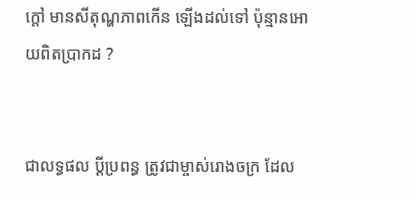ក្តៅ មានសីតុណ្ហភាពកើន ឡើងដល់ទៅ ប៉ុន្មានអោយពិតប្រាកដ ?


ជាលទ្ធផល ប្តីប្រពន្ធ ត្រូវជាម្ចាស់រោងចក្រ ដែល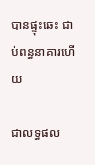បានផ្ទុះឆេះ ជាប់ពន្ធនាគារហើយ

ជាលទ្ធផល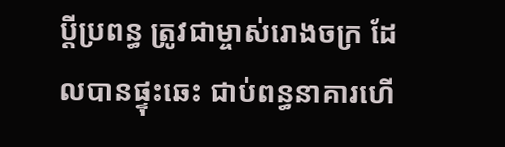ប្តីប្រពន្ធ ត្រូវជាម្ចាស់រោងចក្រ ដែលបានផ្ទុះឆេះ ជាប់ពន្ធនាគារហើ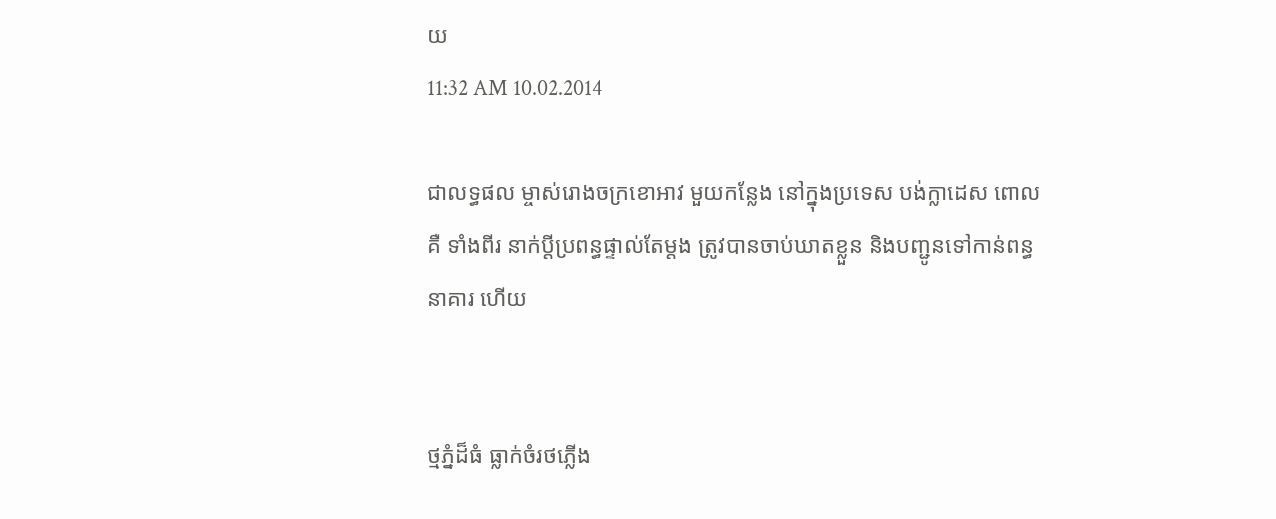យ
11:32 AM 10.02.2014

ជាលទ្ធផល ម្ចាស់រោងចក្រខោអាវ មួយកន្លែង នៅក្នុងប្រទេស បង់ក្លាដេស ពោលគឺ ទាំងពីរ នាក់ប្តីប្រពន្ធផ្ទាល់តែម្តង ត្រូវបានចាប់ឃាតខ្លួន និងបញ្ជូនទៅកាន់ពន្ធនាគារ ហើយ


ថ្មភ្នំដ៏ធំ ធ្លាក់ចំរថភ្លើង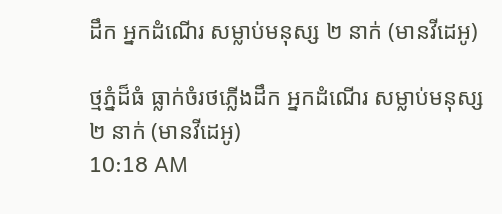ដឹក អ្នកដំណើរ សម្លាប់មនុស្ស ២ នាក់ (មានវីដេអូ)

ថ្មភ្នំដ៏ធំ ធ្លាក់ចំរថភ្លើងដឹក អ្នកដំណើរ សម្លាប់មនុស្ស ២ នាក់ (មានវីដេអូ)
10:18 AM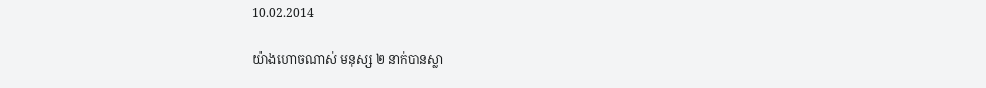10.02.2014

យ៉ាងហោចណាស់ មនុស្ស ២ នាក់បានស្លា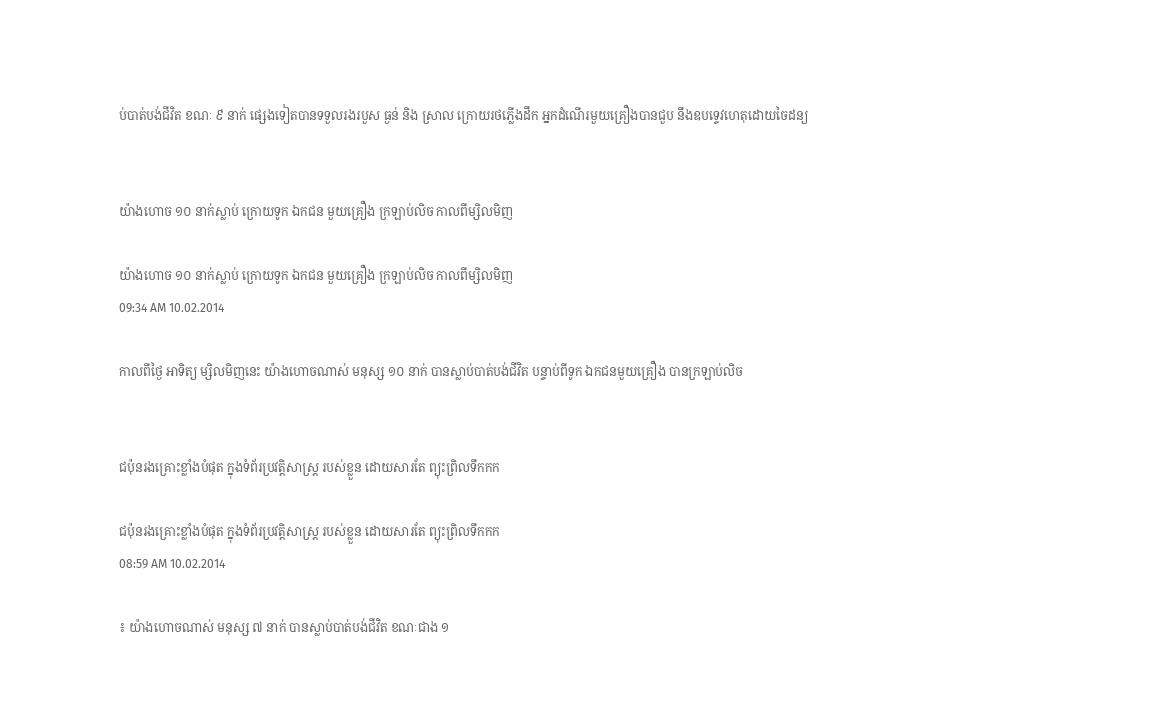ប់បាត់បង់ជីវិត ខណៈ ៩ នាក់ ផ្សេងទៀតបានទទួលរងរបួស ធ្ងន់ និង ស្រាល ក្រោយរថភ្លើងដឹក អ្នកដំណើរមួយគ្រឿងបានជួប នឹងឧបទ្ទេវហេតុដោយចៃដន្យ


យ៉ាងហោច ១០ នាក់ស្លាប់ ក្រោយទូក ឯកជន មួយគ្រឿង ក្រឡាប់លិច កាលពីម្សិលមិញ

យ៉ាងហោច ១០ នាក់ស្លាប់ ក្រោយទូក ឯកជន មួយគ្រឿង ក្រឡាប់លិច កាលពីម្សិលមិញ
09:34 AM 10.02.2014

កាលពីថ្ងៃ អាទិត្យ ម្សិលមិញនេះ យ៉ាងហោចណាស់ មនុស្ស ១០ នាក់ បានស្លាប់បាត់បង់ជីវិត បន្ទាប់ពីទូក ឯកជនមួយគ្រឿង បានក្រឡាប់លិច


ជប៉ុនរងគ្រោះខ្លាំងបំផុត ក្នុងទំព័រប្រវត្តិសាស្រ្ត របស់ខ្លួន ដោយសារតែ ព្យុះព្រិលទឹកកក

ជប៉ុនរងគ្រោះខ្លាំងបំផុត ក្នុងទំព័រប្រវត្តិសាស្រ្ត របស់ខ្លួន ដោយសារតែ ព្យុះព្រិលទឹកកក
08:59 AM 10.02.2014

៖ យ៉ាងហោចណាស់ មនុស្ស ៧ នាក់ បានស្លាប់បាត់បង់ជីវិត ខណៈជាង ១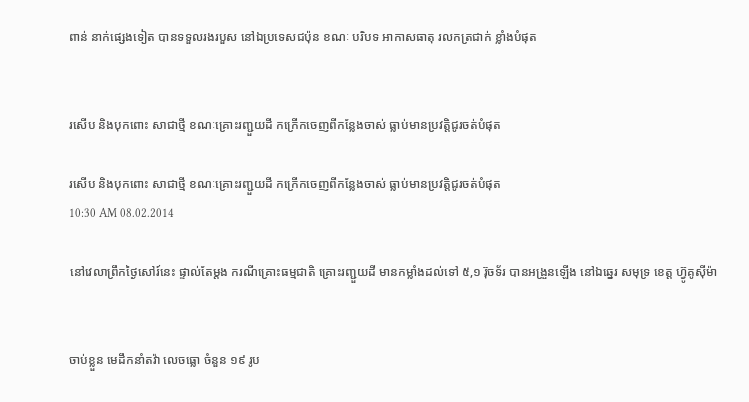ពាន់ នាក់ផ្សេងទៀត បានទទួលរងរបួស នៅឯប្រទេសជប៉ុន ខណៈ បរិបទ អាកាសធាតុ រលកត្រជាក់ ខ្លាំងបំផុត


រសើប និងបុកពោះ សាជាថ្មី ខណៈគ្រោះរញ្ជួយដី កក្រើកចេញពីកន្លែងចាស់ ធ្លាប់មានប្រវត្តិជូរចត់បំផុត

រសើប និងបុកពោះ សាជាថ្មី ខណៈគ្រោះរញ្ជួយដី កក្រើកចេញពីកន្លែងចាស់ ធ្លាប់មានប្រវត្តិជូរចត់បំផុត
10:30 AM 08.02.2014

នៅវេលាព្រឹកថ្ងៃសៅរ៍នេះ ផ្ទាល់តែម្តង ករណីគ្រោះធម្មជាតិ គ្រោះរញ្ជួយដី មានកម្លាំងដល់ទៅ ៥,១ រ៊ុចទ័រ បានអង្រួនឡើង នៅឯឆ្នេរ សមុទ្រ ខេត្ត ហ្វ៊ូគូស៊ីម៉ា


ចាប់ខ្លួន មេដឹកនាំតវ៉ា លេចធ្លោ ចំនួន ១៩ រូប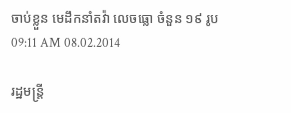ចាប់ខ្លួន មេដឹកនាំតវ៉ា លេចធ្លោ ចំនួន ១៩ រូប
09:11 AM 08.02.2014

រដ្ឋមន្រ្តី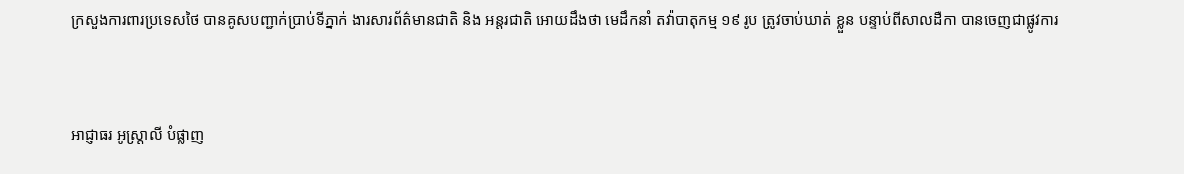ក្រសួងការពារប្រទេសថៃ បានគូសបញ្ជាក់ប្រាប់ទីភ្នាក់ ងារសារព័ត៌មានជាតិ និង អន្តរជាតិ អោយដឹងថា មេដឹកនាំ តវ៉ាបាតុកម្ម ១៩ រូប ត្រូវចាប់ឃាត់ ខ្លួន បន្ទាប់ពីសាលដឺកា បានចេញជាផ្លូវការ


អាជ្ញាធរ អូស្រ្តាលី បំផ្លាញ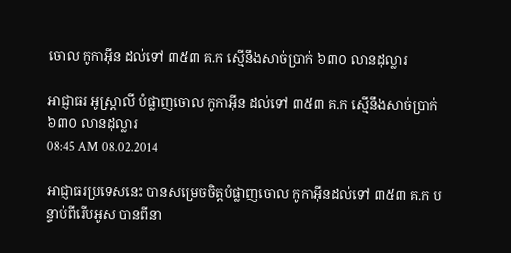ចោល កូកាអ៊ីន ដល់ទៅ ៣៥៣ គ.ក ស្មើនឹងសាច់ប្រាក់ ៦៣០ លានដុល្លារ

អាជ្ញាធរ អូស្រ្តាលី បំផ្លាញចោល កូកាអ៊ីន ដល់ទៅ ៣៥៣ គ.ក ស្មើនឹងសាច់ប្រាក់ ៦៣០ លានដុល្លារ
08:45 AM 08.02.2014

អាជ្ញាធរប្រទេសនេះ បានសម្រេចចិត្តបំផ្លាញចោល កូកាអ៊ីនដល់ទៅ ៣៥៣ គ.ក បន្ទាប់ពីរើបអូស បានពីនា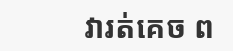វារត់គេច ព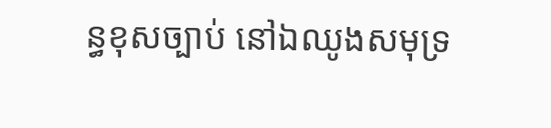ន្ធខុសច្បាប់ នៅឯឈូងសមុទ្រ